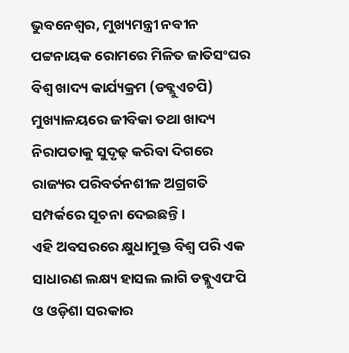ଭୁବନେଶ୍ୱର, ମୁଖ୍ୟମନ୍ତ୍ରୀ ନବୀନ ପଟ୍ଟନାୟକ ରୋମରେ ମିଳିତ ଜାତିସଂଘର ବିଶ୍ୱ ଖାଦ୍ୟ କାର୍ଯ୍ୟକ୍ରମ (ଡବ୍ଲୁଏଚପି) ମୁଖ୍ୟାଳୟରେ ଜୀବିକା ତଥା ଖାଦ୍ୟ ନିରାପତାକୁ ସୁଦୃଢ଼ କରିବା ଦିଗରେ ରାଜ୍ୟର ପରିବର୍ତନଶୀଳ ଅଗ୍ରଗତି ସମ୍ପର୍କରେ ସୂଚନା ଦେଇଛନ୍ତି ।
ଏହି ଅବସରରେ କ୍ଷୁଧାମୁକ୍ତ ବିଶ୍ୱ ପରି ଏକ ସାଧାରଣ ଲକ୍ଷ୍ୟ ହାସଲ ଲାଗି ଡବ୍ଲୁଏଫପି ଓ ଓଡ଼ିଶା ସରକାର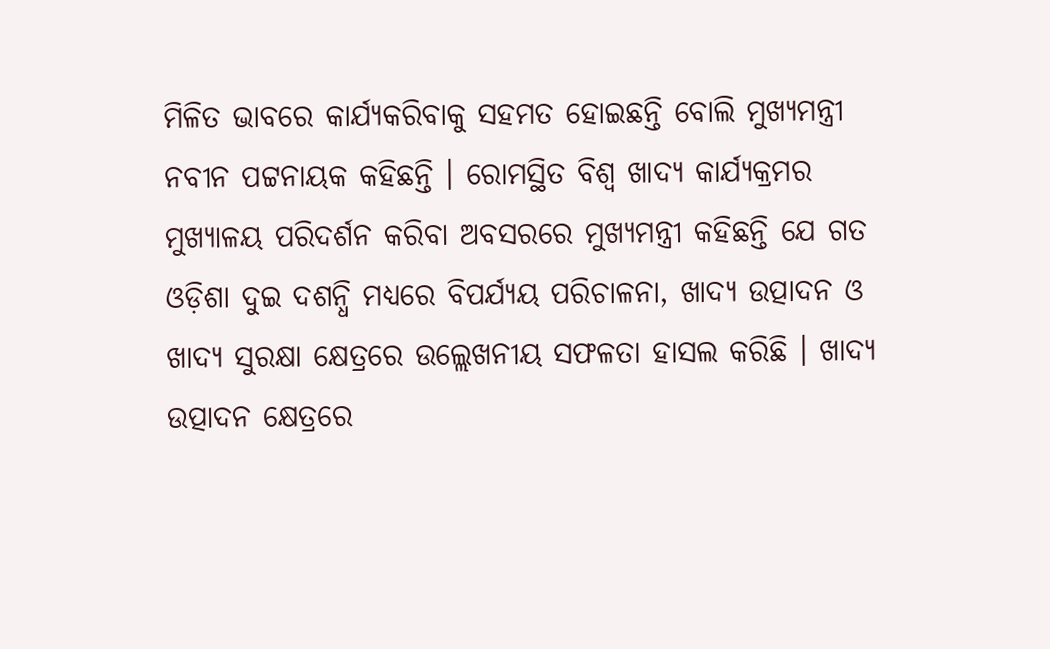ମିଳିତ ଭାବରେ କାର୍ଯ୍ୟକରିବାକୁ ସହମତ ହୋଇଛନ୍ତି ବୋଲି ମୁଖ୍ୟମନ୍ତ୍ରୀ ନବୀନ ପଟ୍ଟନାୟକ କହିଛନ୍ତି । ରୋମସ୍ଥିତ ବିଶ୍ୱ ଖାଦ୍ୟ କାର୍ଯ୍ୟକ୍ରମର ମୁଖ୍ୟାଳୟ ପରିଦର୍ଶନ କରିବା ଅବସରରେ ମୁଖ୍ୟମନ୍ତ୍ରୀ କହିଛନ୍ତି ଯେ ଗତ ଓଡ଼ିଶା ଦୁଇ ଦଶନ୍ଧି ମଧ୍ୟରେ ବିପର୍ଯ୍ୟୟ ପରିଚାଳନା, ଖାଦ୍ୟ ଉତ୍ପାଦନ ଓ ଖାଦ୍ୟ ସୁରକ୍ଷା କ୍ଷେତ୍ରରେ ଉଲ୍ଲେଖନୀୟ ସଫଳତା ହାସଲ କରିଛି । ଖାଦ୍ୟ ଉତ୍ପାଦନ କ୍ଷେତ୍ରରେ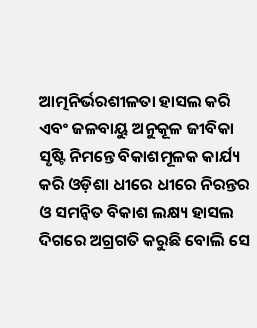ଆତ୍ମନିର୍ଭରଶୀଳତା ହାସଲ କରି ଏବଂ ଜଳବାୟୁ ଅନୁକୂଳ ଜୀବିକା ସୃଷ୍ଟି ନିମନ୍ତେ ବିକାଶମୂଳକ କାର୍ଯ୍ୟ କରି ଓଡ଼ିଶା ଧୀରେ ଧୀରେ ନିରନ୍ତର ଓ ସମନ୍ୱିତ ବିକାଶ ଲକ୍ଷ୍ୟ ହାସଲ ଦିଗରେ ଅଗ୍ରଗତି କରୁଛି ବୋଲି ସେ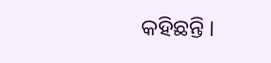କହିଛନ୍ତି ।